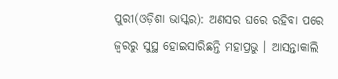ପୁରୀ(ଓଡ଼ିଶା ଭାସ୍କର): ଅଣସର ଘରେ ରହିବା ପରେ ଜ୍ୱରରୁ ସୁସ୍ଥ ହୋଇସାରିଛନ୍ତି ମହାପ୍ରଭୁ । ଆସନ୍ତାକାଲି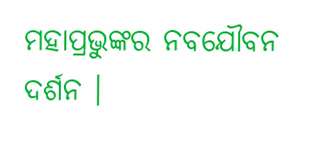ମହାପ୍ରଭୁଙ୍କର ନବଯୌବନ ଦର୍ଶନ ।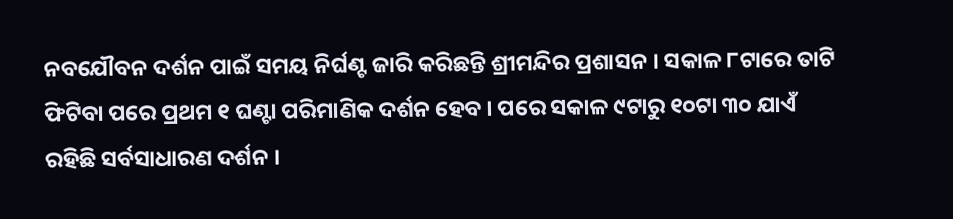ନବଯୌବନ ଦର୍ଶନ ପାଇଁ ସମୟ ନିର୍ଘଣ୍ଟ ଜାରି କରିଛନ୍ତି ଶ୍ରୀମନ୍ଦିର ପ୍ରଶାସନ । ସକାଳ ୮ଟାରେ ତାଟି ଫିଟିବା ପରେ ପ୍ରଥମ ୧ ଘଣ୍ଟା ପରିମାଣିକ ଦର୍ଶନ ହେବ । ପରେ ସକାଳ ୯ଟାରୁ ୧୦ଟା ୩୦ ଯାଏଁ ରହିଛି ସର୍ବସାଧାରଣ ଦର୍ଶନ ।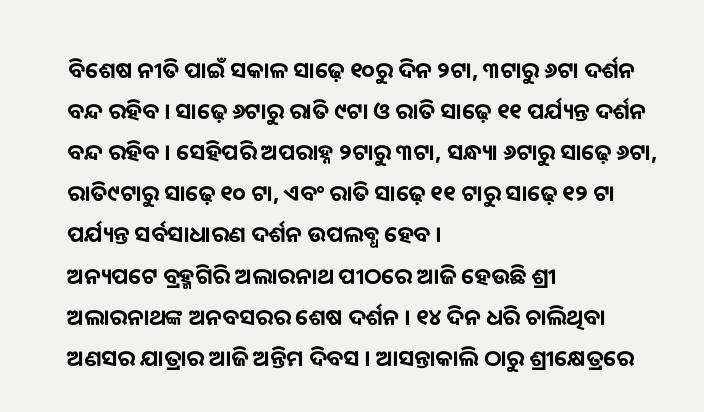ବିଶେଷ ନୀତି ପାଇଁ ସକାଳ ସାଢ଼େ ୧୦ରୁ ଦିନ ୨ଟା, ୩ଟାରୁ ୬ଟା ଦର୍ଶନ ବନ୍ଦ ରହିବ । ସାଢ଼େ ୬ଟାରୁ ରାତି ୯ଟା ଓ ରାତି ସାଢ଼େ ୧୧ ପର୍ଯ୍ୟନ୍ତ ଦର୍ଶନ ବନ୍ଦ ରହିବ । ସେହିପରି ଅପରାହ୍ନ ୨ଟାରୁ ୩ଟା, ସନ୍ଧ୍ୟା ୬ଟାରୁ ସାଢ଼େ ୬ଟା, ରାତି୯ଟାରୁ ସାଢ଼େ ୧୦ ଟା, ଏବଂ ରାତି ସାଢ଼େ ୧୧ ଟାରୁ ସାଢ଼େ ୧୨ ଟା ପର୍ଯ୍ୟନ୍ତ ସର୍ବସାଧାରଣ ଦର୍ଶନ ଉପଲବ୍ଧ ହେବ ।
ଅନ୍ୟପଟେ ବ୍ରହ୍ମଗିରି ଅଲାରନାଥ ପୀଠରେ ଆଜି ହେଉଛି ଶ୍ରୀ ଅଲାରନାଥଙ୍କ ଅନବସରର ଶେଷ ଦର୍ଶନ । ୧୪ ଦିନ ଧରି ଚାଲିଥିବା ଅଣସର ଯାତ୍ରାର ଆଜି ଅନ୍ତିମ ଦିବସ । ଆସନ୍ତାକାଲି ଠାରୁ ଶ୍ରୀକ୍ଷେତ୍ରରେ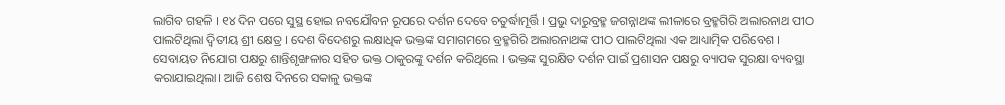ଲାଗିବ ଗହଳି । ୧୪ ଦିନ ପରେ ସୁସ୍ଥ ହୋଇ ନବଯୌବନ ରୂପରେ ଦର୍ଶନ ଦେବେ ଚତୁର୍ଦ୍ଧାମୂର୍ତ୍ତି । ପ୍ରଭୁ ଦାରୁବ୍ରହ୍ମ ଜଗନ୍ନାଥଙ୍କ ଲୀଳାରେ ବ୍ରହ୍ମଗିରି ଅଲାରନାଥ ପୀଠ ପାଲଟିଥିଲା ଦ୍ୱିତୀୟ ଶ୍ରୀ କ୍ଷେତ୍ର । ଦେଶ ବିଦେଶରୁ ଲକ୍ଷାଧିକ ଭକ୍ତଙ୍କ ସମାଗମରେ ବ୍ରହ୍ମଗିରି ଅଲାରନାଥଙ୍କ ପୀଠ ପାଲଟିଥିଲା ଏକ ଆଧ୍ୟାତ୍ମିକ ପରିବେଶ ।
ସେବାୟତ ନିଯୋଗ ପକ୍ଷରୁ ଶାନ୍ତିଶୃଙ୍ଖଳାର ସହିତ ଭକ୍ତ ଠାକୁରଙ୍କୁ ଦର୍ଶନ କରିଥିଲେ । ଭକ୍ତଙ୍କ ସୁରକ୍ଷିତ ଦର୍ଶନ ପାଇଁ ପ୍ରଶାସନ ପକ୍ଷରୁ ବ୍ୟାପକ ସୁରକ୍ଷା ବ୍ୟବସ୍ଥା କରାଯାଇଥିଲା। ଆଜି ଶେଷ ଦିନରେ ସକାଳୁ ଭକ୍ତଙ୍କ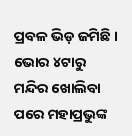ପ୍ରବଳ ଭିଡ଼ ଜମିଛି । ଭୋର ୪ଟାରୁ ମନ୍ଦିର ଖୋଲିବା ପରେ ମହାପ୍ରଭୁଙ୍କ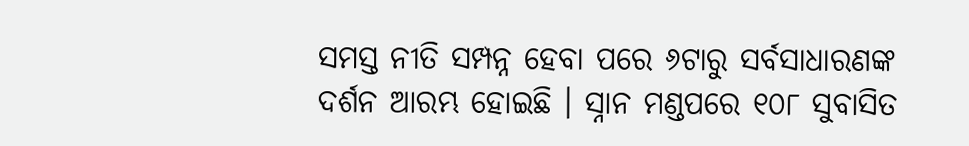ସମସ୍ତ ନୀତି ସମ୍ପନ୍ନ ହେବା ପରେ ୬ଟାରୁ ସର୍ବସାଧାରଣଙ୍କ ଦର୍ଶନ ଆରମ୍ଭ ହୋଇଛି । ସ୍ନାନ ମଣ୍ଡପରେ ୧୦୮ ସୁବାସିତ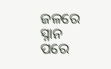ଜଳରେ ସ୍ନାନ ପରେ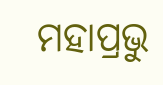ମହାପ୍ରଭୁ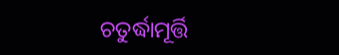ଚତୁର୍ଦ୍ଧାମୂର୍ତ୍ତି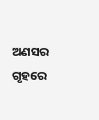ଅଣସର ଗୃହରେ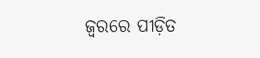ଜ୍ଵରରେ ପୀଡ଼ିତ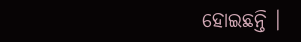ହୋଇଛନ୍ତି ।